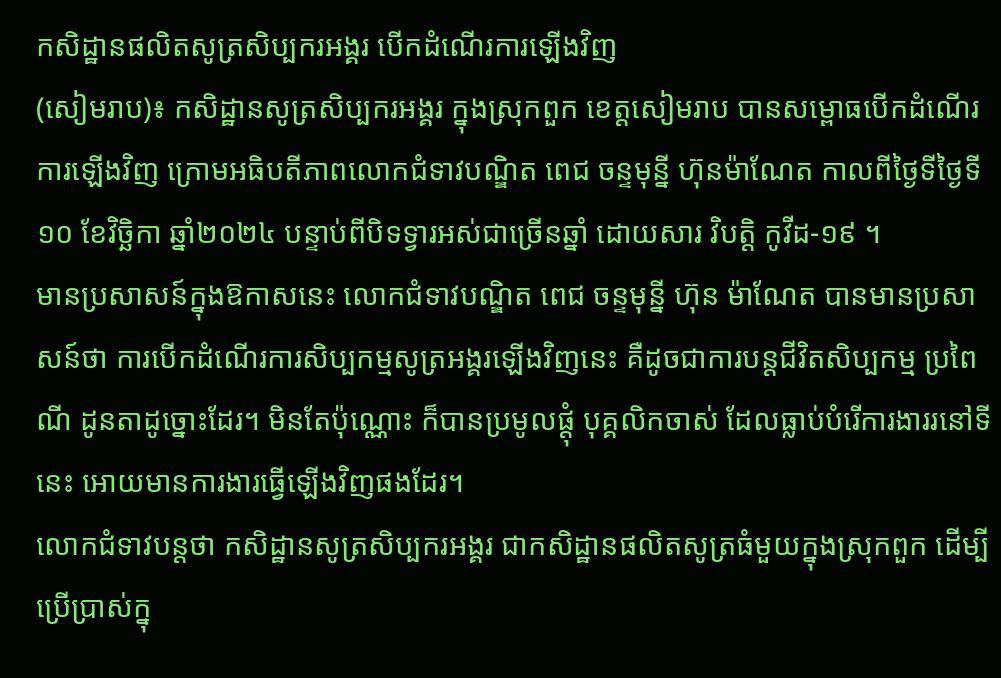កសិដ្ឋានផលិតសូត្រសិប្បករអង្គរ បើកដំណើរការឡើងវិញ
(សៀមរាប)៖ កសិដ្ឋានសូត្រសិប្បករអង្គរ ក្នុងស្រុកពួក ខេត្តសៀមរាប បានសម្ពោធបើកដំណើរការឡើងវិញ ក្រោមអធិបតីភាពលោកជំទាវបណ្ឌិត ពេជ ចន្ទមុន្នី ហ៊ុនម៉ាណែត កាលពីថ្ងៃទីថ្ងៃទី ១០ ខែវិច្ឆិកា ឆ្នាំ២០២៤ បន្ទាប់ពីបិទទ្វារអស់ជាច្រើនឆ្នាំ ដោយសារ វិបត្តិ កូវីដ-១៩ ។
មានប្រសាសន៍ក្នុងឱកាសនេះ លោកជំទាវបណ្ឌិត ពេជ ចន្ទមុន្នី ហ៊ុន ម៉ាណែត បានមានប្រសាសន៍ថា ការបើកដំណើរការសិប្បកម្មសូត្រអង្គរឡើងវិញនេះ គឺដូចជាការបន្តជីវិតសិប្បកម្ម ប្រពៃណី ដូនតាដូច្នោះដែរ។ មិនតែប៉ុណ្ណោះ ក៏បានប្រមូលផ្តុំ បុគ្គលិកចាស់ ដែលធ្លាប់បំរើការងាររនៅទីនេះ អោយមានការងារធ្វើឡើងវិញផងដែរ។
លោកជំទាវបន្តថា កសិដ្ឋានសូត្រសិប្បករអង្គរ ជាកសិដ្ឋានផលិតសូត្រធំមួយក្នុងស្រុកពួក ដើម្បីប្រើប្រាស់ក្នុ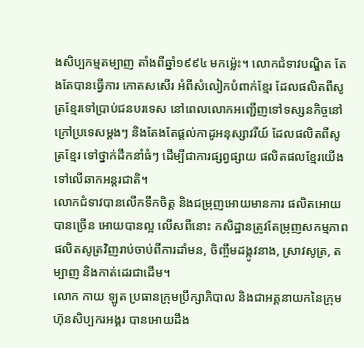ងសិប្បកម្មតម្បាញ តាំងពីឆ្នាំ១៩៩៤ មកម្ល៉េះ។ លោកជំទាវបណ្ឌិត តែងតែបានធ្វើការ កោតសសើរ អំពីសំលៀកបំពាក់ខ្មែរ ដែលផលិតពីសូត្រខ្មែរទៅប្រាប់ជនបរទេស នៅពេលលោកអញ្ជើញទៅទស្សនកិច្ចនៅក្រៅប្រទេសម្តងៗ និងតែងតែផ្តល់កាដូអនុស្សាវរីយ៍ ដែលផលិតពីសូត្រខ្មែរ ទៅថ្នាក់ដឹកនាំធំៗ ដើម្បីជាការផ្សព្វផ្សាយ ផលិតផលខ្មែរយើងទៅលើឆាកអន្តរជាតិ។
លោកជំទាវបានលើកទឹកចិត្ត និងជម្រុញអោយមានការ ផលិតអោយបានច្រើន អោយបានល្អ លើសពីនោះ កសិដ្ឋានត្រូវតែម្រុញសកម្មភាពផលិតសូត្រវិញរាប់ចាប់ពីការដាំមន, ចិញ្ចឹមដង្កូវនាង, ស្រាវសូត្រ, តម្បាញ និងកាត់ដេរជាដើម។
លោក កាយ ឡូត ប្រធានក្រុមប្រឹក្សាភិបាល និងជាអគ្គនាយកនៃក្រុមហ៊ុនសិប្បករអង្គរ បានអោយដឹង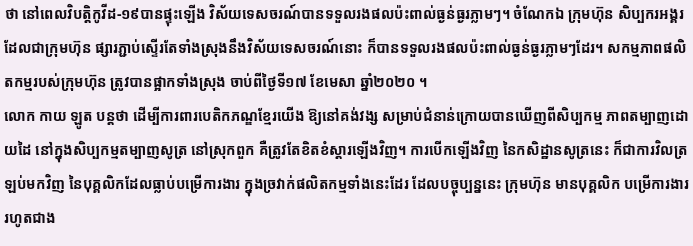ថា នៅពេលវិបត្តិកូវីដ-១៩បានផ្ទុះឡើង វិស័យទេសចរណ៍បានទទួលរងផលប៉ះពាល់ធ្ងន់ធ្ងរភ្លាមៗ។ ចំណែកឯ ក្រុមហ៊ុន សិប្បករអង្គរ ដែលជាក្រុមហ៊ុន ផ្សារភ្ជាប់ស្ទើរតែទាំងស្រុងនឹងវិស័យទេសចរណ៍នោះ ក៏បានទទួលរងផលប៉ះពាល់ធ្ងន់ធ្ងរភ្លាមៗដែរ។ សកម្មភាពផលិតកម្មរបស់ក្រុមហ៊ុន ត្រូវបានផ្អាកទាំងស្រុង ចាប់ពីថ្ងៃទី១៧ ខែមេសា ឆ្នាំ២០២០ ។
លោក កាយ ឡូត បន្តថា ដើម្បីការពារបេតិកភណ្ឌខ្មែរយើង ឱ្យនៅគង់វង្ស សម្រាប់ជំនាន់ក្រោយបានឃើញពីសិប្បកម្ម ភាពតម្បាញដោយដៃ នៅក្នុងសិប្បកម្មតម្បាញសូត្រ នៅស្រុកពួក គឺត្រូវតែខិតខំស្តារឡើងវិញ។ ការបើកឡើងវិញ នៃកសិដ្ឋានសូត្រនេះ ក៏ជាការវិលត្រឡប់មកវិញ នៃបុគ្គលិកដែលធ្លាប់បម្រើការងារ ក្នុងច្រវាក់ផលិតកម្មទាំងនេះដែរ ដែលបច្ចុប្បន្ននេះ ក្រុមហ៊ុន មានបុគ្គលិក បម្រើការងាររហូតជាង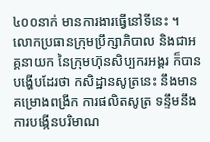៤០០នាក់ មានការងារធ្វើនៅទីនេះ ។
លោកប្រធានក្រុមប្រឹក្សាភិបាល និងជាអគ្គនាយក នៃក្រុមហ៊ុនសិប្បករអង្គរ ក៏បានបង្ហើបដែរថា កសិដ្ឋានសូត្រនេះ នឹងមានគម្រោងពង្រីក ការផលិតសូត្រ ទន្ទឹមនឹងការបង្កើនបរិមាណ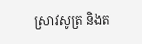ស្រាវសូត្រ និងត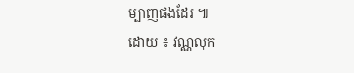ម្បាញផងដែរ ៕
ដោយ ៖ វណ្ណលុក